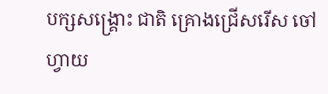បក្សសង្គ្រោះ ជាតិ គ្រោងជ្រើសរើស ចៅហ្វាយ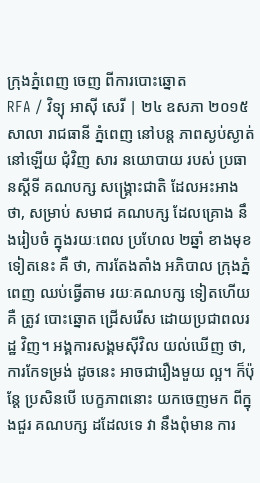ក្រុងភ្នំពេញ ចេញ ពីការបោះឆ្នោត
RFA / វិទ្យុ អាស៊ី សេរី | ២៤ ឧសភា ២០១៥
សាលា រាជធានី ភ្នំពេញ នៅបន្ត ភាពស្ងប់ស្ងាត់ នៅឡើយ ជុំវិញ សារ នយោបាយ របស់ ប្រធានស្ដីទី គណបក្ស សង្គ្រោះជាតិ ដែលអះអាង ថា, សម្រាប់ សមាជ គណបក្ស ដែលគ្រោង នឹងរៀបចំ ក្នុងរយៈពេល ប្រហែល ២ឆ្នាំ ខាងមុខ ទៀតនេះ គឺ ថា, ការតែងតាំង អភិបាល ក្រុងភ្នំពេញ ឈប់ធ្វើតាម រយៈគណបក្ស ទៀតហើយ គឺ ត្រូវ បោះឆ្នោត ជ្រើសរើស ដោយប្រជាពលរដ្ឋ វិញ។ អង្គការសង្គមស៊ីវិល យល់ឃើញ ថា, ការកែទម្រង់ ដូចនេះ អាចជារឿងមួយ ល្អ។ ក៏ប៉ុន្តែ ប្រសិនបើ បេក្ខភាពនោះ យកចេញមក ពីក្នុងជួរ គណបក្ស ដដែលទេ វា នឹងពុំមាន ការ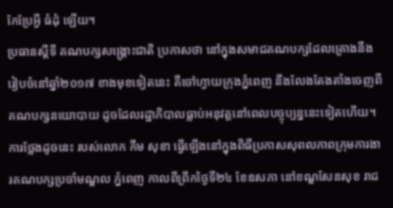កែប្រែអ្វី ធំដុំ ឡើយ។
ប្រធានស្ដីទី គណបក្សសង្គ្រោះជាតិ ប្រកាសថា នៅក្នុងសមាជគណបក្សដែលគ្រោងនឹងរៀបចំនៅឆ្នាំ២០១៧ ខាងមុខទៀតនេះ គឺចៅហ្វាយក្រុងភ្នំពេញ នឹងលែងតែងតាំងចេញពីគណបក្សនយោបាយ ដូចដែលរដ្ឋាភិបាលធ្លាប់អនុវត្តនៅពេលបច្ចុប្បន្ននេះទៀតហើយ។
ការថ្លែងដូចនេះ របស់លោក កឹម សុខា ធ្វើឡើងនៅក្នុងពិធីប្រកាសសុពលភាពក្រុមការងារគណបក្សប្រចាំមណ្ឌល ភ្នំពេញ កាលពីព្រឹកថ្ងៃទី២៤ ខែឧសភា នៅខណ្ឌសែនសុខ រាជ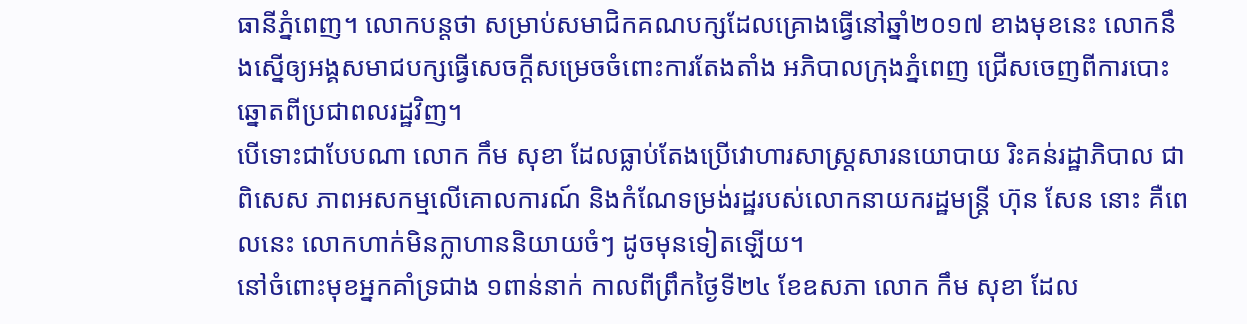ធានីភ្នំពេញ។ លោកបន្តថា សម្រាប់សមាជិកគណបក្សដែលគ្រោងធ្វើនៅឆ្នាំ២០១៧ ខាងមុខនេះ លោកនឹងស្នើឲ្យអង្គសមាជបក្សធ្វើសេចក្ដីសម្រេចចំពោះការតែងតាំង អភិបាលក្រុងភ្នំពេញ ជ្រើសចេញពីការបោះឆ្នោតពីប្រជាពលរដ្ឋវិញ។
បើទោះជាបែបណា លោក កឹម សុខា ដែលធ្លាប់តែងប្រើវោហារសាស្ត្រសារនយោបាយ រិះគន់រដ្ឋាភិបាល ជាពិសេស ភាពអសកម្មលើគោលការណ៍ និងកំណែទម្រង់រដ្ឋរបស់លោកនាយករដ្ឋមន្ត្រី ហ៊ុន សែន នោះ គឺពេលនេះ លោកហាក់មិនក្លាហាននិយាយចំៗ ដូចមុនទៀតឡើយ។
នៅចំពោះមុខអ្នកគាំទ្រជាង ១ពាន់នាក់ កាលពីព្រឹកថ្ងៃទី២៤ ខែឧសភា លោក កឹម សុខា ដែល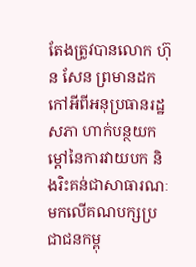តែងត្រូវបានលោក ហ៊ុន សែន ព្រមានដកកៅអីពីអនុប្រធានរដ្ឋសភា ហាក់បន្ថយកម្ដៅនៃការវាយបក និងរិះគន់ជាសាធារណៈមកលើគណបក្សប្រជាជនកម្ពុ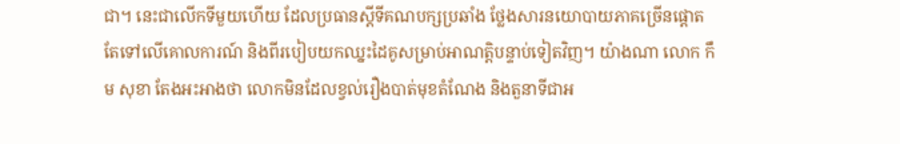ជា។ នេះជាលើកទីមួយហើយ ដែលប្រធានស្ដីទីគណបក្សប្រឆាំង ថ្លែងសារនយោបាយភាគច្រើនផ្ដោតតែទៅលើគោលការណ៍ និងពីរបៀបយកឈ្នះដៃគូសម្រាប់អាណត្តិបន្ទាប់ទៀតវិញ។ យ៉ាងណា លោក កឹម សុខា តែងអះអាងថា លោកមិនដែលខ្វល់រឿងបាត់មុខតំណែង និងតួនាទីជាអ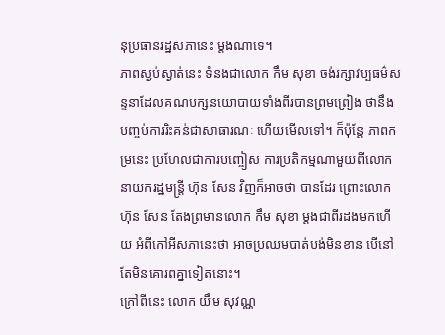នុប្រធានរដ្ឋសភានេះ ម្តងណាទេ។
ភាពស្ងប់ស្ងាត់នេះ ទំនងជាលោក កឹម សុខា ចង់រក្សាវប្បធម៌សន្ទនាដែលគណបក្សនយោបាយទាំងពីរបានព្រមព្រៀង ថានឹងបញ្ចប់ការរិះគន់ជាសាធារណៈ ហើយមើលទៅ។ ក៏ប៉ុន្តែ ភាពកម្រនេះ ប្រហែលជាការបញ្ចៀស ការប្រតិកម្មណាមួយពីលោកនាយករដ្ឋមន្ត្រី ហ៊ុន សែន វិញក៏អាចថា បានដែរ ព្រោះលោក ហ៊ុន សែន តែងព្រមានលោក កឹម សុខា ម្តងជាពីរដងមកហើយ អំពីកៅអីសភានេះថា អាចប្រឈមបាត់បង់មិនខាន បើនៅតែមិនគោរពគ្នាទៀតនោះ។
ក្រៅពីនេះ លោក យឹម សុវណ្ណ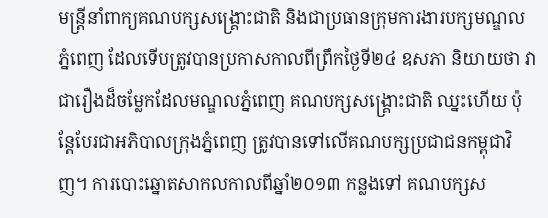មន្រ្តីនាំពាក្យគណបក្សសង្គ្រោះជាតិ និងជាប្រធានក្រុមការងារបក្សមណ្ឌលភ្នំពេញ ដែលទើបត្រូវបានប្រកាសកាលពីព្រឹកថ្ងៃទី២៤ ឧសភា និយាយថា វាជារឿងដ៏ចម្លែកដែលមណ្ឌលភ្នំពេញ គណបក្សសង្គ្រោះជាតិ ឈ្នះហើយ ប៉ុន្តែបែរជាអភិបាលក្រុងភ្នំពេញ ត្រូវបានទៅលើគណបក្សប្រជាជនកម្ពុជាវិញ។ ការបោះឆ្នោតសាកលកាលពីឆ្នាំ២០១៣ កន្លងទៅ គណបក្សស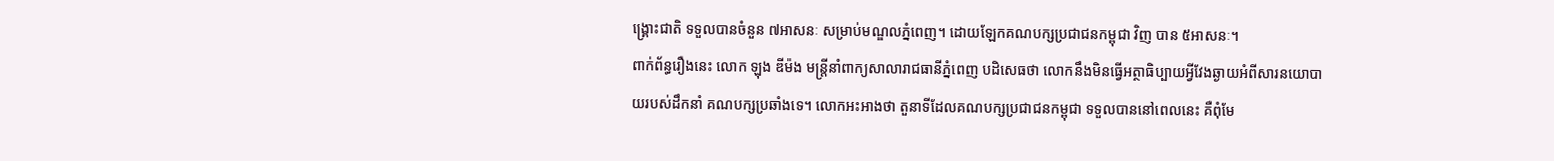ង្គ្រោះជាតិ ទទួលបានចំនួន ៧អាសនៈ សម្រាប់មណ្ឌលភ្នំពេញ។ ដោយឡែកគណបក្សប្រជាជនកម្ពុជា វិញ បាន ៥អាសនៈ។
ពាក់ព័ន្ធរឿងនេះ លោក ឡុង ឌីម៉ង មន្ត្រីនាំពាក្យសាលារាជធានីភ្នំពេញ បដិសេធថា លោកនឹងមិនធ្វើអត្ថាធិប្បាយអ្វីវែងឆ្ងាយអំពីសារនយោបាយរបស់ដឹកនាំ គណបក្សប្រឆាំងទេ។ លោកអះអាងថា តួនាទីដែលគណបក្សប្រជាជនកម្ពុជា ទទួលបាននៅពេលនេះ គឺពុំមែ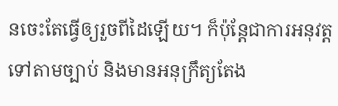នចេះតែធ្វើឲ្យរួចពីដៃឡើយ។ ក៏ប៉ុន្តែជាការអនុវត្តទៅតាមច្បាប់ និងមានអនុក្រឹត្យតែង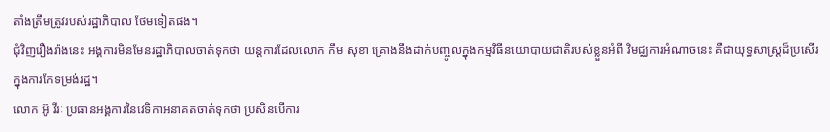តាំងត្រឹមត្រូវរបស់រដ្ឋាភិបាល ថែមទៀតផង។
ជុំវិញរឿងរ៉ាងនេះ អង្គការមិនមែនរដ្ឋាភិបាលចាត់ទុកថា យន្តការដែលលោក កឹម សុខា គ្រោងនឹងដាក់បញ្ចូលក្នុងកម្មវិធីនយោបាយជាតិរបស់ខ្លួនអំពី វិមជ្ឈការអំណាចនេះ គឺជាយុទ្ធសាស្ត្រដ៏ប្រសើរក្នុងការកែទម្រង់រដ្ឋ។
លោក អ៊ូ វីរៈ ប្រធានអង្គការនៃវេទិកាអនាគតចាត់ទុកថា ប្រសិនបើការ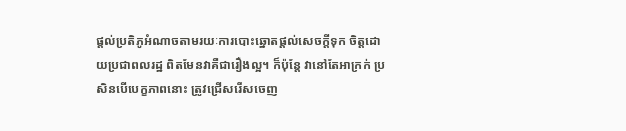ផ្ដល់ប្រតិភូអំណាចតាមរយៈការបោះឆ្នោតផ្ដល់សេចក្ដីទុក ចិត្តដោយប្រជាពលរដ្ឋ ពិតមែនវាគឺជារឿងល្អ។ ក៏ប៉ុន្តែ វានៅតែអាក្រក់ ប្រសិនបើបេក្ខភាពនោះ ត្រូវជ្រើសរើសចេញ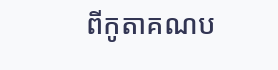ពីកូតាគណប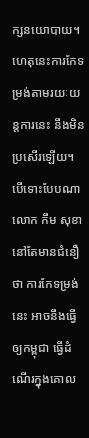ក្សនយោបាយ។ ហេតុនេះការកែទម្រង់តាមរយៈយន្តការនេះ នឹងមិនប្រសើរឡើយ។
បើទោះបែបណា លោក កឹម សុខា នៅតែមានជំនឿថា ការកែទម្រង់នេះ អាចនឹងធ្វើឲ្យកម្ពុជា ធ្វើដំណើរក្នុងគោល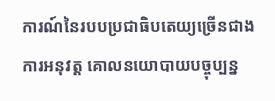ការណ៍នៃរបបប្រជាធិបតេយ្យច្រើនជាងការអនុវត្ត គោលនយោបាយបច្ចុប្បន្ន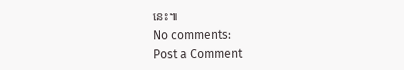នេះ៕
No comments:
Post a Comment